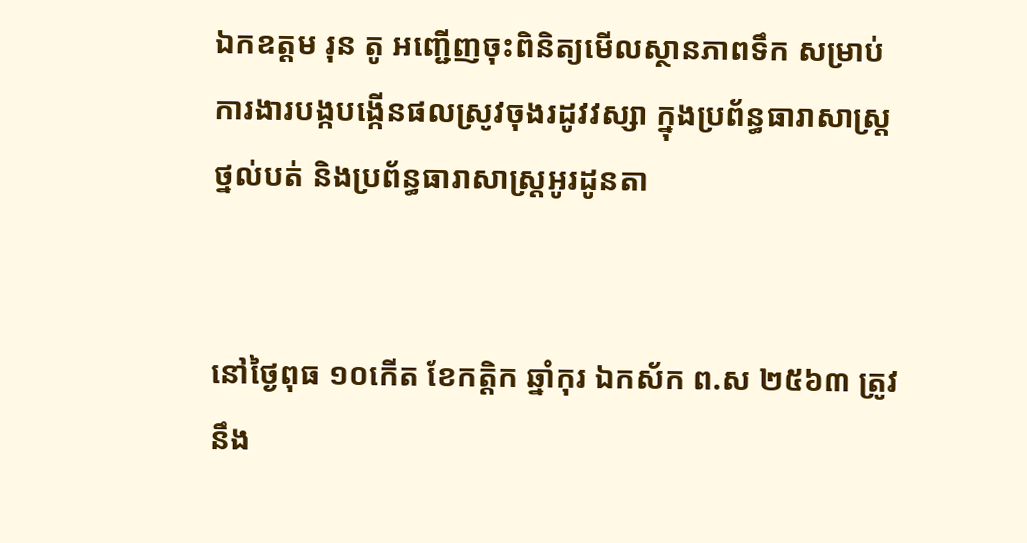ឯកឧត្តម រុន តូ អញ្ជើញចុះពិនិត្យមើលស្ថានភាពទឹក សម្រាប់ការងារបង្កបង្កើនផលស្រូវចុងរដូវវស្សា ក្នុងប្រព័ន្ធធារាសាស្រ្តថ្នល់បត់ និងប្រព័ន្ធធារាសាស្រ្តអូរដូនតា


នៅថៃ្ងពុធ ១០កេីត ខែកត្តិក ឆ្នាំកុរ ឯកស័ក ព.ស ២៥៦៣ ត្រូវនឹង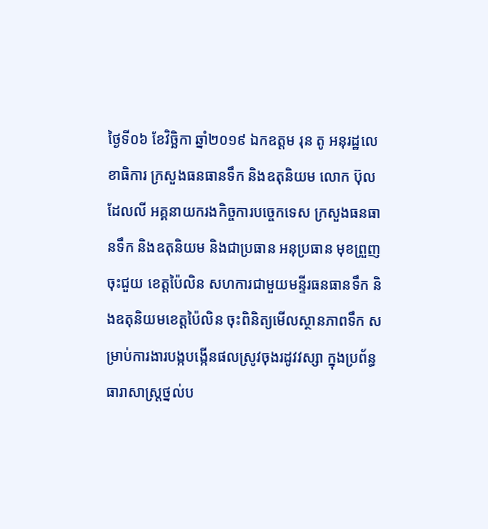ថ្ងៃទី០៦ ខែវិច្ឆិកា ឆ្នាំ២០១៩ ឯកឧត្តម រុន តូ អនុរដ្ឋលេខាធិការ ក្រសួងធនធានទឹក និងឧតុនិយម លោក ប៊ុល ដែលលី អគ្គនាយករងកិច្ចការបច្ចេកទេស ក្រសួងធនធានទឹក និងឧតុនិយម និងជាប្រធាន អនុប្រធាន មុខព្រួញចុះជួយ ខេត្តប៉ៃលិន សហការជាមួយមន្ទីរធនធានទឹក និងឧតុនិយមខេត្តប៉ៃលិន ចុះពិនិត្យមើលស្ថានភាពទឹក សម្រាប់ការងារបង្កបង្កើនផលស្រូវចុងរដូវវស្សា ក្នុងប្រព័ន្ធធារាសាស្រ្តថ្នល់ប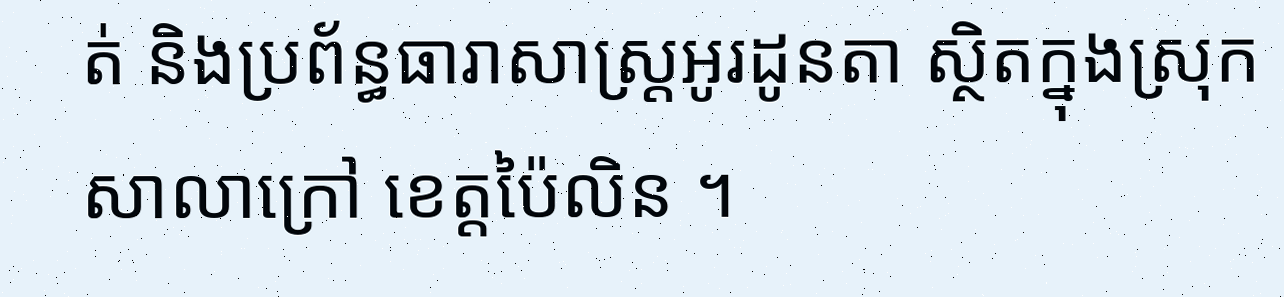ត់ និងប្រព័ន្ធធារាសាស្រ្តអូរដូនតា ស្ថិតក្នុងស្រុកសាលាក្រៅ ខេត្តប៉ៃលិន ។